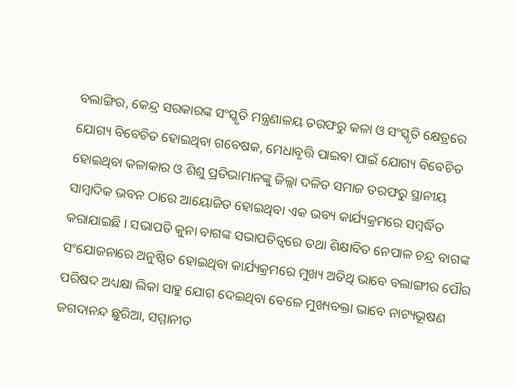ବଲାଙ୍ଗିର, କେନ୍ଦ୍ର ସରକାରଙ୍କ ସଂସ୍କୃତି ମନ୍ତ୍ରଣାଳୟ ତରଫରୁ କଳା ଓ ସଂସ୍କୃତି କ୍ଷେତ୍ରରେ ଯୋଗ୍ୟ ବିବେଚିତ ହୋଇଥିବା ଗବେଷକ, ମେଧାବୃତ୍ତି ପାଇବା ପାଇଁ ଯୋଗ୍ୟ ବିବେଚିତ ହୋଇଥିବା କଳାକାର ଓ ଶିଶୁ ପ୍ରତିଭାମାନଙ୍କୁ ଜିଲ୍ଲା ଦଳିତ ସମାଜ ତରଫରୁ ସ୍ଥାନୀୟ ସାମ୍ବାଦିକ ଭବନ ଠାରେ ଆୟୋଜିତ ହୋଇଥିବା ଏକ ଭବ୍ୟ କାର୍ଯ୍ୟକ୍ରମରେ ସମ୍ବର୍ଦ୍ଧିତ କରାଯାଇଛି । ସଭାପତି କୁନା ବାଗଙ୍କ ସଭାପତିତ୍ଵରେ ତଥା ଶିକ୍ଷାବିତ ନେପାଳ ଚନ୍ଦ୍ର ବାଗଙ୍କ ସଂଯୋଜନାରେ ଅନୁଷ୍ଠିତ ହୋଇଥିବା କାର୍ଯ୍ୟକ୍ରମରେ ମୁଖ୍ୟ ଅତିଥି ଭାବେ ବଲାଙ୍ଗୀର ପୌର ପରିଷଦ ଅଧ୍ୟକ୍ଷା ଲିକା ସାହୁ ଯୋଗ ଦେଇଥିବା ବେଳେ ମୁଖ୍ୟବକ୍ତା ଭାବେ ନାଟ୍ୟଭୂଷଣ ଜଗଦାନନ୍ଦ ଛୁରିଆ, ସମ୍ମାନୀତ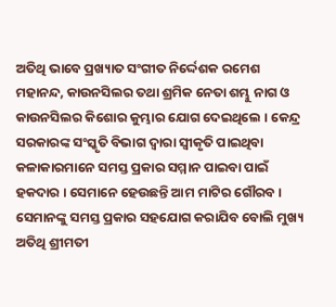ଅତିଥି ଭାବେ ପ୍ରଖ୍ୟାତ ସଂଗୀତ ନିର୍ଦ୍ଦେଶକ ରମେଶ ମହାନନ୍ଦ, କାଉନସିଲର ତଥା ଶ୍ରମିକ ନେତା ଶମ୍ଭୁ ନାଗ ଓ କାଉନସିଲର କିଶୋର କୁମ୍ଭାର ଯୋଗ ଦେଇଥିଲେ । କେନ୍ଦ୍ର ସରକାରଙ୍କ ସଂସ୍କୃତି ବିଭାଗ ଦ୍ଵାରା ସ୍ଵୀକୃତି ପାଇଥିବା କଳାକାରମାନେ ସମସ୍ତ ପ୍ରକାର ସମ୍ମାନ ପାଇବା ପାଇଁ ହକଦାର । ସେମାନେ ହେଉଛନ୍ତି ଆମ ମାଟିର ଗୌରବ । ସେମାନଙ୍କୁ ସମସ୍ତ ପ୍ରକାର ସହଯୋଗ କରାଯିବ ବୋଲି ମୁଖ୍ୟ ଅତିଥି ଶ୍ରୀମତୀ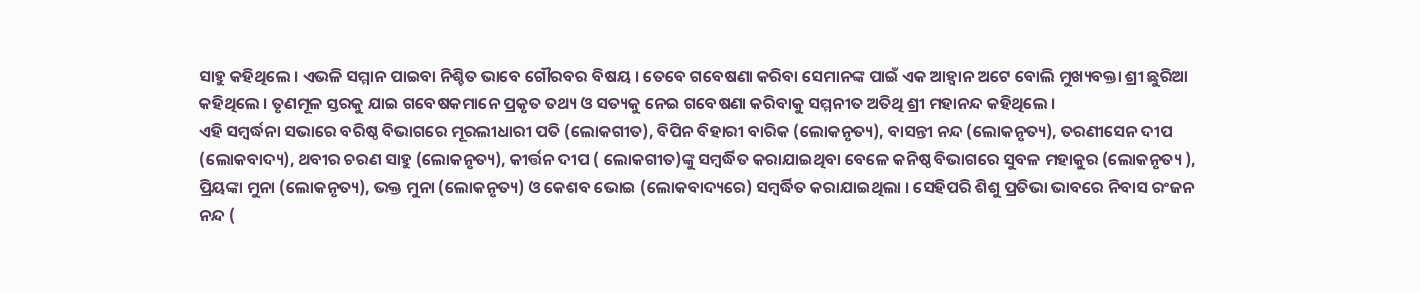ସାହୁ କହିଥିଲେ । ଏଭଳି ସମ୍ମାନ ପାଇବା ନିଶ୍ଚିତ ଭାବେ ଗୌରବର ବିଷୟ । ତେବେ ଗବେଷଣା କରିବା ସେମାନଙ୍କ ପାଇଁ ଏକ ଆହ୍ଵାନ ଅଟେ ବୋଲି ମୁଖ୍ୟବକ୍ତା ଶ୍ରୀ ଛୁରିଆ କହିଥିଲେ । ତୃଣମୂଳ ସ୍ତରକୁ ଯାଇ ଗବେଷକମାନେ ପ୍ରକୃତ ତଥ୍ୟ ଓ ସତ୍ୟକୁ ନେଇ ଗବେଷଣା କରିବାକୁ ସମ୍ମନୀତ ଅତିଥି ଶ୍ରୀ ମହାନନ୍ଦ କହିଥିଲେ ।
ଏହି ସମ୍ବର୍ଦ୍ଧନା ସଭାରେ ବରିଷ୍ଠ ବିଭାଗରେ ମୂରଲୀଧାରୀ ପତି (ଲୋକଗୀତ), ବିପିନ ବିହାରୀ ବାରିକ (ଲୋକନୃତ୍ୟ), ବାସନ୍ତୀ ନନ୍ଦ (ଲୋକନୃତ୍ୟ), ତରଣୀସେନ ଦୀପ (ଲୋକବାଦ୍ୟ), ଥବୀର ଚରଣ ସାହୁ (ଲୋକନୃତ୍ୟ), କୀର୍ତ୍ତନ ଦୀପ ( ଲୋକଗୀତ)ଙ୍କୁ ସମ୍ବର୍ଦ୍ଧିତ କରାଯାଇଥିବା ବେଳେ କନିଷ୍ଠ ବିଭାଗରେ ସୁବଳ ମହାକୁର (ଲୋକନୃତ୍ୟ ), ପ୍ରିୟଙ୍କା ମୁନା (ଲୋକନୃତ୍ୟ), ଭକ୍ତ ମୁନା (ଲୋକନୃତ୍ୟ) ଓ କେଶବ ଭୋଇ (ଲୋକବାଦ୍ୟରେ) ସମ୍ବର୍ଦ୍ଧିତ କରାଯାଇଥିଲା । ସେହିପରି ଶିଶୁ ପ୍ରତିଭା ଭାବରେ ନିବାସ ରଂଜନ ନନ୍ଦ (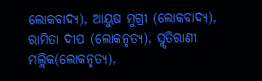ଲୋକବାଦ୍ୟ), ଆୟୁଷ ମୁଗ୍ରୀ (ଲୋକବାଦ୍ୟ), ରାମିତା ଦୀପ (ଲୋକନୃତ୍ୟ), ସ୍ମୃତିରାଣୀ ମଲ୍ଲିକ(ଲୋକନୃତ୍ୟ),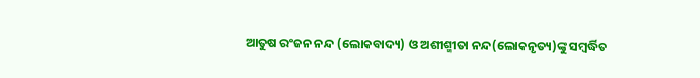ଆତୁଷ ରଂଜନ ନନ୍ଦ (ଲୋକବାଦ୍ୟ) ଓ ଅଶୀଶ୍ମୀତା ନନ୍ଦ(ଲୋକନୃତ୍ୟ)ଙ୍କୁ ସମ୍ବର୍ଦ୍ଧିତ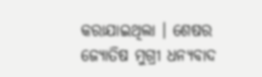କରାଯାଇଥିଲା । ଶେଷର ଜ୍ୟୋତିଷ ମୁଗ୍ରୀ ଧନ୍ୟବାଦ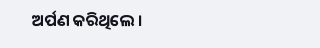ଅର୍ପଣ କରିଥିଲେ ।